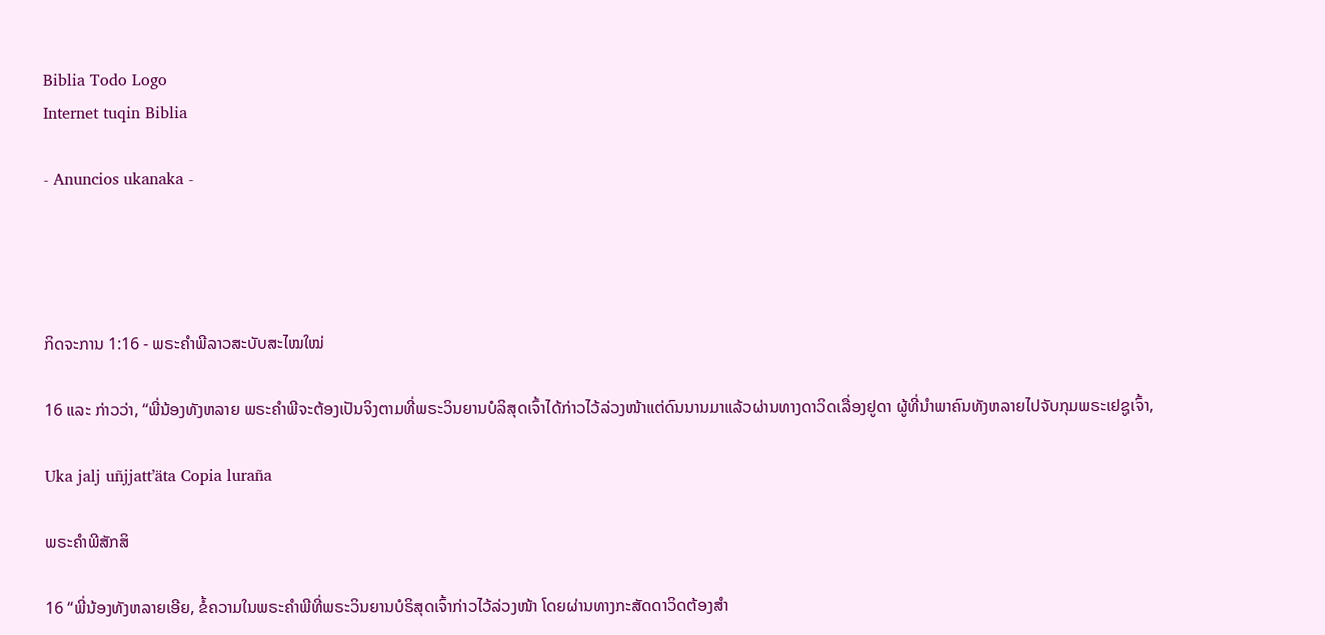Biblia Todo Logo
Internet tuqin Biblia

- Anuncios ukanaka -




ກິດຈະການ 1:16 - ພຣະຄຳພີລາວສະບັບສະໄໝໃໝ່

16 ແລະ ກ່າວວ່າ, “ພີ່ນ້ອງທັງຫລາຍ ພຣະຄຳພີຈະຕ້ອງເປັນຈິງຕາມທີ່ພຣະວິນຍານບໍລິສຸດເຈົ້າໄດ້ກ່າວໄວ້ລ່ວງໜ້າແຕ່ດົນນານມາແລ້ວຜ່ານທາງດາວິດເລື່ອງຢູດາ ຜູ້ທີ່ນຳພາຄົນທັງຫລາຍໄປຈັບກຸມພຣະເຢຊູເຈົ້າ,

Uka jalj uñjjattʼäta Copia luraña

ພຣະຄຳພີສັກສິ

16 “ພີ່ນ້ອງທັງຫລາຍເອີຍ, ຂໍ້ຄວາມໃນພຣະຄຳພີທີ່ພຣະວິນຍານບໍຣິສຸດເຈົ້າກ່າວໄວ້ລ່ວງໜ້າ ໂດຍຜ່ານທາງກະສັດດາວິດຕ້ອງສຳ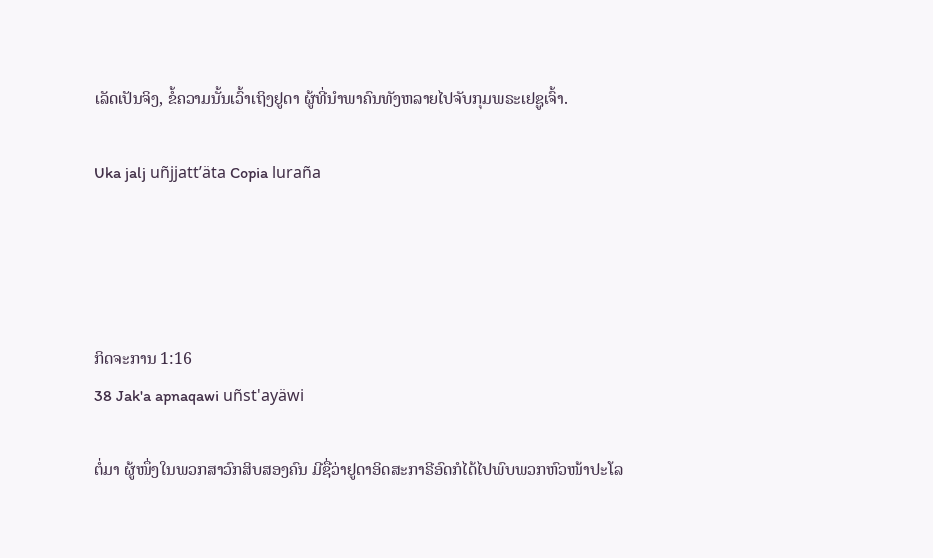ເລັດເປັນຈິງ, ຂໍ້ຄວາມນັ້ນເວົ້າເຖິງຢູດາ ຜູ້ທີ່ນຳພາຄົນທັງຫລາຍໄປຈັບກຸມພຣະເຢຊູເຈົ້າ.

Uka jalj uñjjattʼäta Copia luraña




ກິດຈະການ 1:16
38 Jak'a apnaqawi uñst'ayäwi

ຕໍ່ມາ ຜູ້ໜຶ່ງໃນພວກສາວົກສິບສອງຄົນ ມີຊື່ວ່າຢູດາອິດສະກາຣີອົດກໍໄດ້ໄປພົບພວກຫົວໜ້າປະໂລ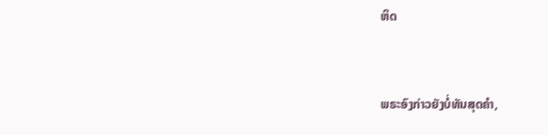ຫິດ


ພຣະອົງກ່າວຍັງບໍ່ທັນສຸດຄຳ,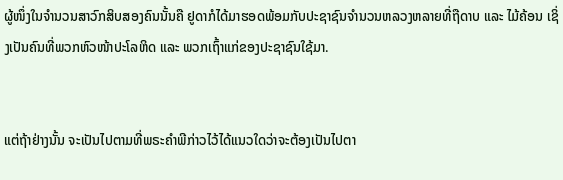ຜູ້ໜຶ່ງໃນຈໍານວນສາວົກສິບສອງຄົນນັ້ນຄື ຢູດາກໍໄດ້ມາຮອດພ້ອມກັບປະຊາຊົນຈຳນວນຫລວງຫລາຍທີ່ຖືດາບ ແລະ ໄມ້ຄ້ອນ ເຊິ່ງເປັນຄົນທີ່ພວກຫົວໜ້າປະໂລຫິດ ແລະ ພວກເຖົ້າແກ່ຂອງປະຊາຊົນໃຊ້ມາ.


ແຕ່ຖ້າຢ່າງນັ້ນ ຈະເປັນໄປຕາມທີ່ພຣະຄຳພີກ່າວໄວ້ໄດ້ແນວໃດວ່າຈະຕ້ອງເປັນໄປຕາ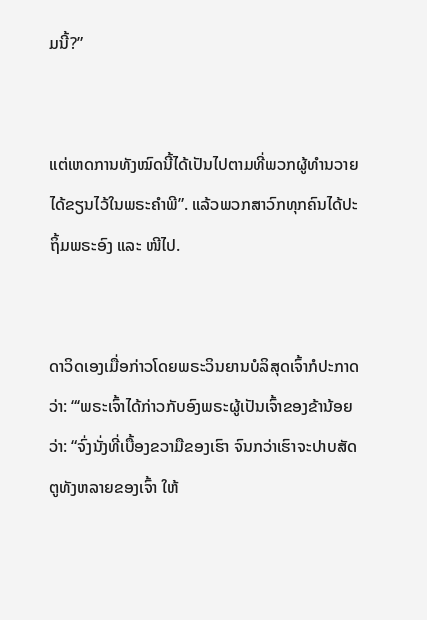ມນີ້?”


ແຕ່ເຫດການທັງໝົດນີ້ໄດ້ເປັນໄປຕາມທີ່ພວກຜູ້ທຳນວາຍໄດ້ຂຽນໄວ້ໃນພຣະຄຳພີ”. ແລ້ວພວກສາວົກທຸກຄົນໄດ້ປະຖິ້ມພຣະອົງ ແລະ ໜີໄປ.


ດາວິດເອງເມື່ອກ່າວໂດຍພຣະວິນຍານບໍລິສຸດເຈົ້າກໍປະກາດວ່າ: “‘ພຣະເຈົ້າໄດ້ກ່າວກັບອົງພຣະຜູ້ເປັນເຈົ້າຂອງຂ້ານ້ອຍວ່າ: “ຈົ່ງນັ່ງທີ່ເບື້ອງຂວາມືຂອງເຮົາ ຈົນກວ່າເຮົາຈະປາບສັດຕູທັງຫລາຍຂອງເຈົ້າ ໃຫ້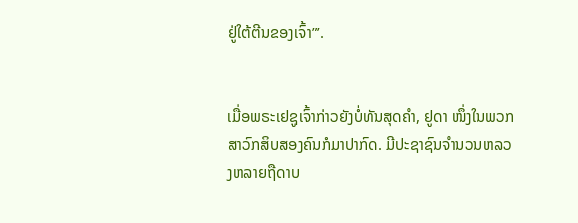ຢູ່ໃຕ້ຕີນຂອງເຈົ້າ”’.


ເມື່ອພຣະເຢຊູເຈົ້າກ່າວຍັງບໍ່ທັນສຸດຄຳ, ຢູດາ ໜຶ່ງໃນພວກສາວົກສິບສອງຄົນກໍມາປາກົດ. ມີປະຊາຊົນຈຳນວນຫລວງຫລາຍຖືດາບ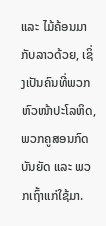ແລະ ໄມ້ຄ້ອນມາກັບລາວດ້ວຍ, ເຊິ່ງເປັນຄົນທີ່ພວກຫົວໜ້າປະໂລຫິດ, ພວກຄູສອນກົດບັນຍັດ ແລະ ພວກເຖົ້າແກ່ໃຊ້ມາ.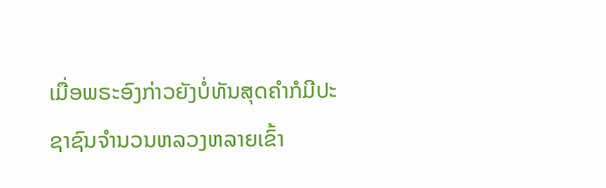ເມື່ອພຣະອົງກ່າວຍັງບໍ່ທັນສຸດຄຳກໍມີປະຊາຊົນຈຳນວນຫລວງຫລາຍເຂົ້າ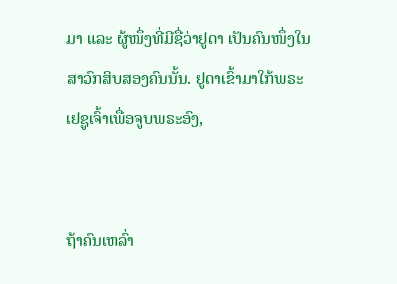ມາ ແລະ ຜູ້ໜຶ່ງທີ່ມີຊື່ວ່າຢູດາ ເປັນຄົນໜຶ່ງໃນສາວົກສິບສອງຄົນນັ້ນ. ຢູດາເຂົ້າມາໃກ້ພຣະເຢຊູເຈົ້າເພື່ອຈູບພຣະອົງ,


ຖ້າຄົນເຫລົ່າ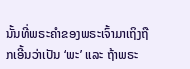ນັ້ນທີ່ພຣະຄຳຂອງພຣະເຈົ້າມາເຖິງຖືກເອີ້ນວ່າເປັນ ‘ພະ’ ແລະ ຖ້າພຣະ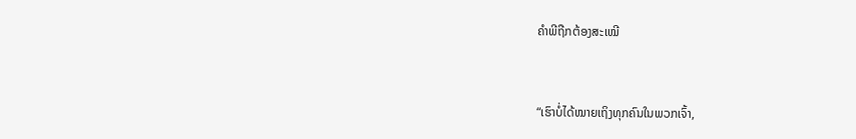ຄຳພີຖືກຕ້ອງສະເໝີ


“ເຮົາບໍ່ໄດ້ໝາຍເຖິງທຸກຄົນໃນພວກເຈົ້າ,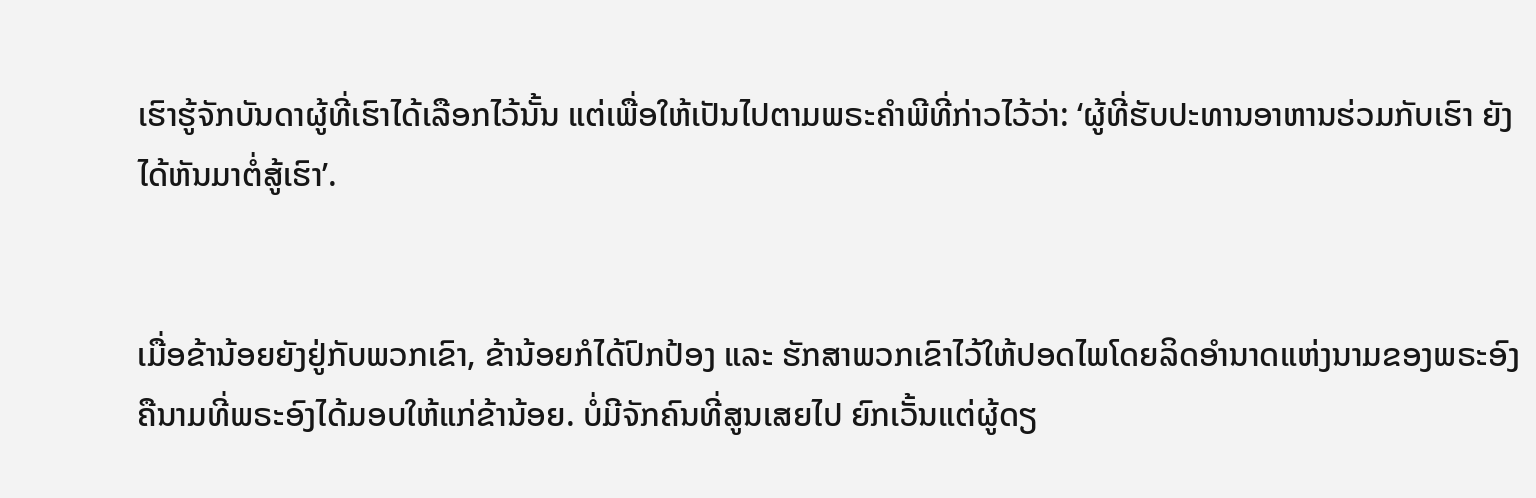ເຮົາຮູ້ຈັກບັນດາຜູ້ທີ່ເຮົາໄດ້ເລືອກໄວ້ນັ້ນ ແຕ່ເພື່ອໃຫ້ເປັນໄປຕາມພຣະຄຳພີທີ່ກ່າວໄວ້ວ່າ: ‘ຜູ້ທີ່ຮັບປະທານອາຫານຮ່ວມກັບເຮົາ ຍັງໄດ້ຫັນມາຕໍ່ສູ້ເຮົາ’.


ເມື່ອຂ້ານ້ອຍຍັງຢູ່ກັບພວກເຂົາ, ຂ້ານ້ອຍກໍໄດ້ປົກປ້ອງ ແລະ ຮັກສາພວກເຂົາໄວ້ໃຫ້ປອດໄພໂດຍລິດອຳນາດແຫ່ງນາມຂອງພຣະອົງ ຄືນາມທີ່ພຣະອົງໄດ້ມອບໃຫ້ແກ່ຂ້ານ້ອຍ. ບໍ່ມີຈັກຄົນທີ່ສູນເສຍໄປ ຍົກເວັ້ນແຕ່ຜູ້ດຽ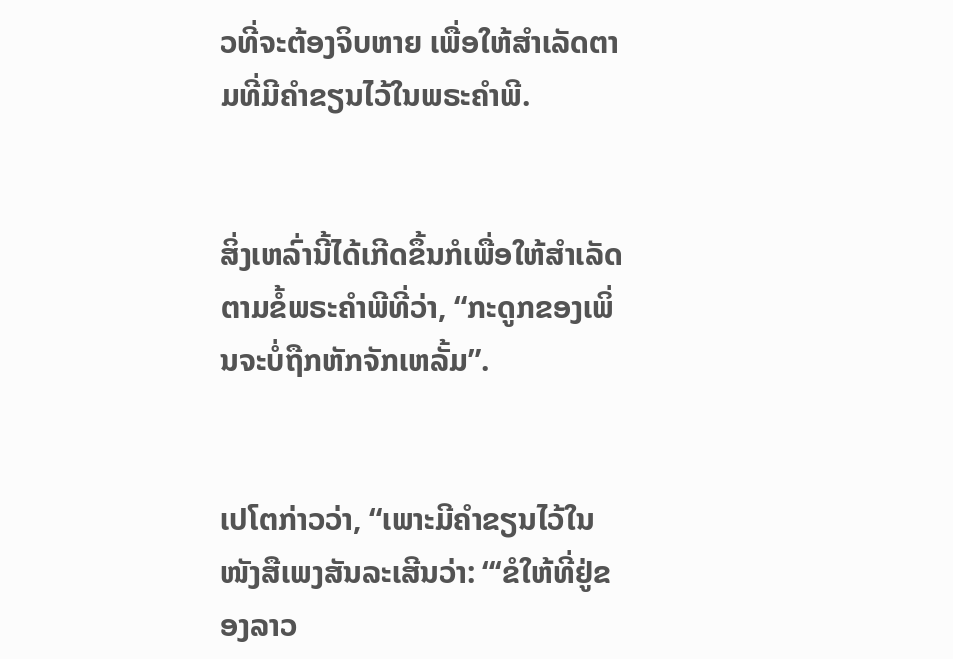ວທີ່ຈະຕ້ອງຈິບຫາຍ ເພື່ອໃຫ້ສຳເລັດຕາມທີ່ມີຄຳຂຽນໄວ້ໃນພຣະຄຳພີ.


ສິ່ງເຫລົ່ານີ້ໄດ້ເກີດຂຶ້ນກໍເພື່ອໃຫ້ສຳເລັດຕາມຂໍ້ພຣະຄຳພີທີ່ວ່າ, “ກະດູກຂອງເພິ່ນຈະບໍ່ຖືກຫັກຈັກເຫລັ້ມ”.


ເປໂຕກ່າວວ່າ, “ເພາະມີຄຳຂຽນໄວ້ໃນໜັງສືເພງສັນລະເສີນວ່າ: “‘ຂໍໃຫ້ທີ່ຢູ່ຂອງລາວ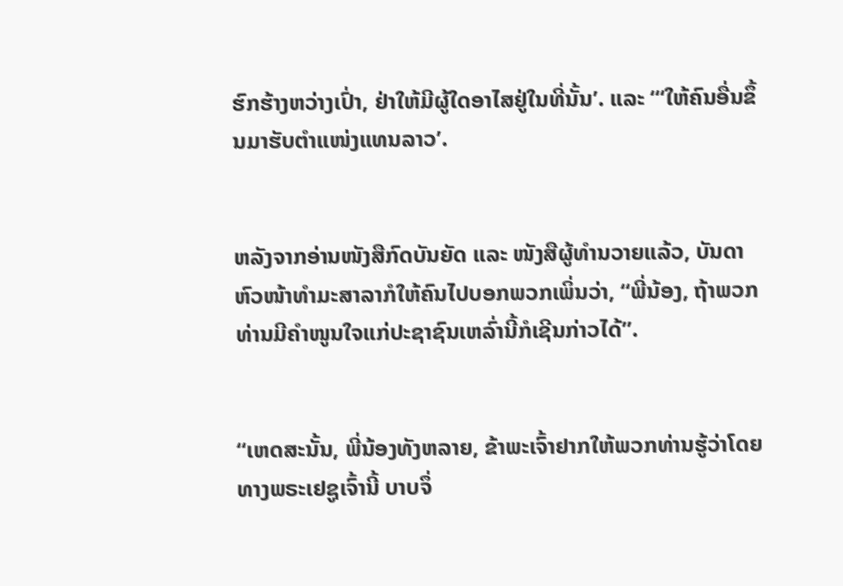ຮົກຮ້າງຫວ່າງເປົ່າ, ຢ່າໃຫ້ມີຜູ້ໃດອາໄສຢູ່ໃນທີ່ນັ້ນ’. ແລະ “‘ໃຫ້ຄົນອື່ນຂຶ້ນມາຮັບຕຳແໜ່ງແທນລາວ’.


ຫລັງຈາກອ່ານໜັງສືກົດບັນຍັດ ແລະ ໜັງສືຜູ້ທຳນວາຍແລ້ວ, ບັນດາຫົວໜ້າທຳມະສາລາກໍໃຫ້ຄົນໄປບອກພວກເພິ່ນວ່າ, “ພີ່ນ້ອງ, ຖ້າພວກທ່ານມີຄຳໜູນໃຈແກ່ປະຊາຊົນເຫລົ່ານີ້ກໍເຊີນກ່າວໄດ້”.


“ເຫດສະນັ້ນ, ພີ່ນ້ອງທັງຫລາຍ, ຂ້າພະເຈົ້າຢາກໃຫ້ພວກທ່ານຮູ້ວ່າໂດຍທາງພຣະເຢຊູເຈົ້ານີ້ ບາບຈຶ່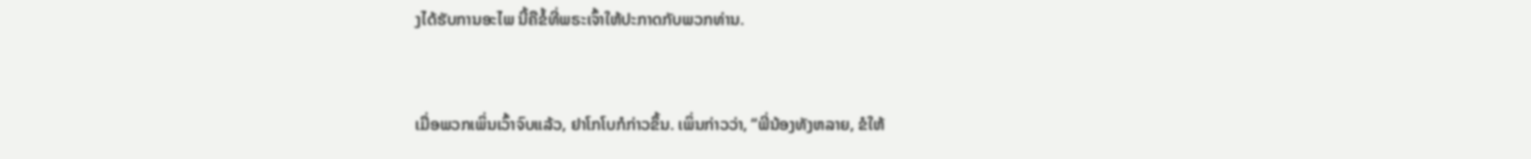ງໄດ້ຮັບການອະໄພ ນີ້ຄືຂໍ້ທີ່ພຣະເຈົ້າໃຫ້ປະກາດກັບພວກທ່ານ.


ເມື່ອພວກເພິ່ນເວົ້າຈົບແລ້ວ, ຢາໂກໂບກໍກ່າວຂຶ້ນ. ເພິ່ນກ່າວວ່າ, “ພີ່ນ້ອງທັງຫລາຍ, ຂໍໃຫ້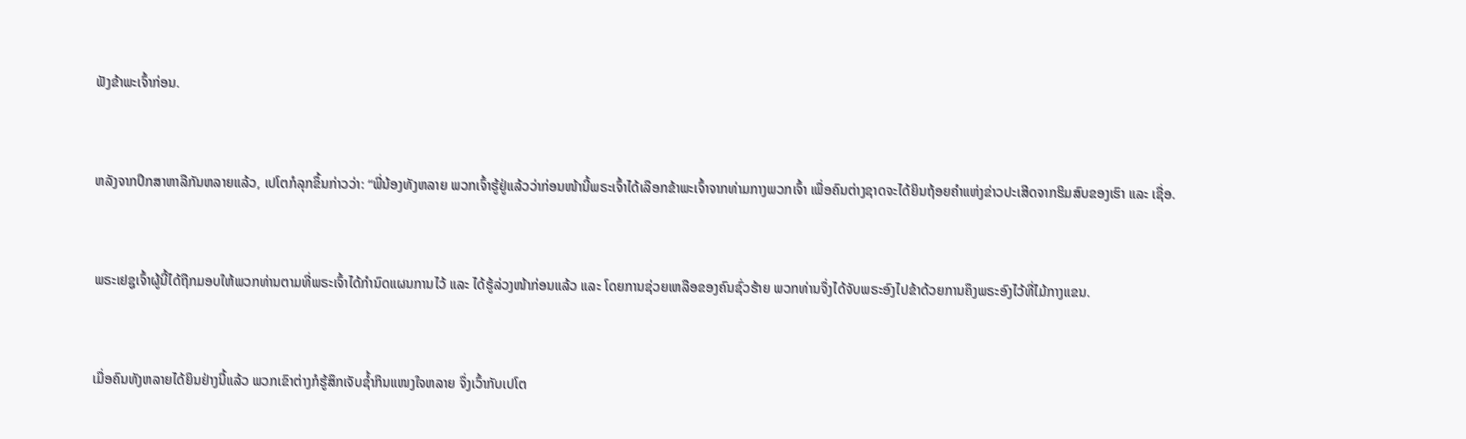ຟັງຂ້າພະເຈົ້າກ່ອນ.


ຫລັງຈາກປຶກສາຫາລືກັນຫລາຍແລ້ວ, ເປໂຕກໍລຸກຂຶ້ນກ່າວວ່າ: “ພີ່ນ້ອງທັງຫລາຍ ພວກເຈົ້າຮູ້ຢູ່ແລ້ວວ່າກ່ອນໜ້ານີ້ພຣະເຈົ້າໄດ້ເລືອກຂ້າພະເຈົ້າຈາກທ່າມກາງພວກເຈົ້າ ເພື່ອຄົນຕ່າງຊາດຈະໄດ້ຍິນຖ້ອຍຄຳແຫ່ງຂ່າວປະເສີດຈາກຮິມສົບຂອງເຮົາ ແລະ ເຊື່ອ.


ພຣະເຢຊູເຈົ້າຜູ້ນີ້ໄດ້ຖືກມອບໃຫ້ພວກທ່ານຕາມທີ່ພຣະເຈົ້າໄດ້ກຳນົດແຜນການໄວ້ ແລະ ໄດ້ຮູ້ລ່ວງໜ້າກ່ອນແລ້ວ ແລະ ໂດຍການຊ່ວຍເຫລືອຂອງຄົນຊົ່ວຮ້າຍ ພວກທ່ານຈຶ່ງໄດ້ຈັບພຣະອົງໄປຂ້າດ້ວຍການຄຶງພຣະອົງໄວ້ທີ່ໄມ້ກາງແຂນ.


ເມື່ອຄົນທັງຫລາຍໄດ້ຍິນຢ່າງນີ້ແລ້ວ ພວກເຂົາຕ່າງກໍຮູ້ສຶກເຈັບຊ້ຳກິນແໜງໃຈຫລາຍ ຈຶ່ງເວົ້າກັບເປໂຕ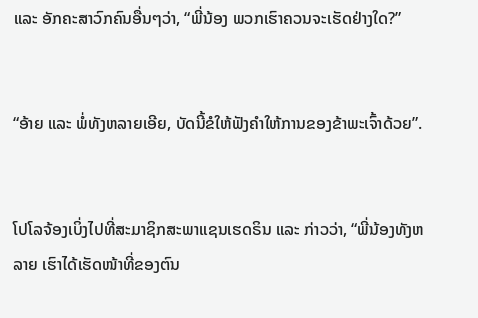ແລະ ອັກຄະສາວົກຄົນອື່ນໆວ່າ, “ພີ່ນ້ອງ ພວກເຮົາຄວນຈະເຮັດຢ່າງໃດ?”


“ອ້າຍ ແລະ ພໍ່ທັງຫລາຍເອີຍ, ບັດນີ້ຂໍໃຫ້ຟັງຄຳໃຫ້ການຂອງຂ້າພະເຈົ້າດ້ວຍ”.


ໂປໂລຈ້ອງເບິ່ງໄປທີ່ສະມາຊິກສະພາແຊນເຮດຣິນ ແລະ ກ່າວວ່າ, “ພີ່ນ້ອງທັງຫລາຍ ເຮົາໄດ້ເຮັດໜ້າທີ່ຂອງຕົນ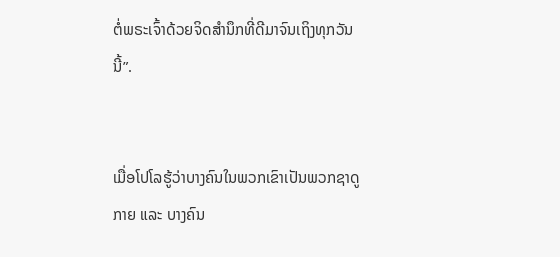ຕໍ່ພຣະເຈົ້າດ້ວຍຈິດສຳນຶກທີ່ດີມາຈົນເຖິງທຸກວັນນີ້”.


ເມື່ອໂປໂລຮູ້ວ່າບາງຄົນໃນພວກເຂົາເປັນພວກຊາດູກາຍ ແລະ ບາງຄົນ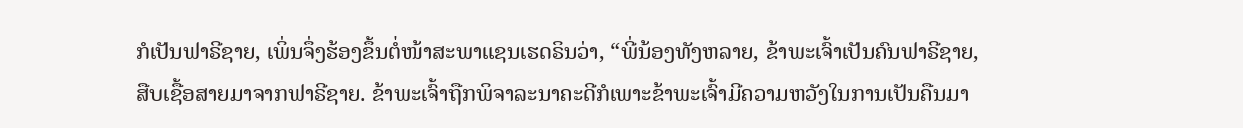ກໍເປັນຟາຣີຊາຍ, ເພິ່ນຈຶ່ງຮ້ອງຂຶ້ນຕໍ່ໜ້າສະພາແຊນເຮດຣິນວ່າ, “ພີ່ນ້ອງທັງຫລາຍ, ຂ້າພະເຈົ້າເປັນຄົນຟາຣີຊາຍ, ສືບເຊື້ອສາຍມາຈາກຟາຣີຊາຍ. ຂ້າພະເຈົ້າຖືກພິຈາລະນາຄະດີກໍເພາະຂ້າພະເຈົ້າມີຄວາມຫວັງໃນການເປັນຄືນມາ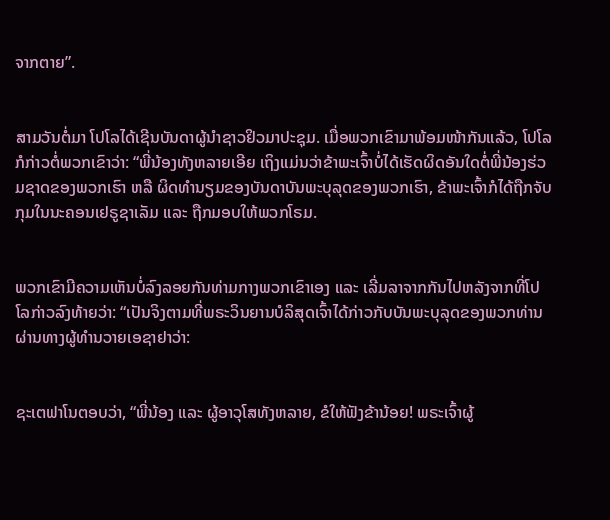ຈາກຕາຍ”.


ສາມວັນຕໍ່ມາ ໂປໂລໄດ້ເຊີນບັນດາຜູ້ນຳຊາວຢິວມາປະຊຸມ. ເມື່ອພວກເຂົາມາພ້ອມໜ້າກັນແລ້ວ, ໂປໂລກໍກ່າວຕໍ່ພວກເຂົາວ່າ: “ພີ່ນ້ອງທັງຫລາຍເອີຍ ເຖິງແມ່ນວ່າຂ້າພະເຈົ້າບໍ່ໄດ້ເຮັດຜິດອັນໃດຕໍ່ພີ່ນ້ອງຮ່ວມຊາດຂອງພວກເຮົາ ຫລື ຜິດທຳນຽມຂອງບັນດາບັນພະບຸລຸດຂອງພວກເຮົາ, ຂ້າພະເຈົ້າກໍໄດ້ຖືກຈັບກຸມໃນນະຄອນເຢຣູຊາເລັມ ແລະ ຖືກມອບໃຫ້ພວກໂຣມ.


ພວກເຂົາມີຄວາມເຫັນບໍ່ລົງລອຍກັນທ່າມກາງພວກເຂົາເອງ ແລະ ເລີ່ມລາຈາກກັນໄປຫລັງຈາກທີ່ໂປໂລກ່າວລົງທ້າຍວ່າ: “ເປັນຈິງຕາມທີ່ພຣະວິນຍານບໍລິສຸດເຈົ້າໄດ້ກ່າວກັບບັນພະບຸລຸດຂອງພວກທ່ານຜ່ານທາງຜູ້ທຳນວາຍເອຊາຢາວ່າ:


ຊະເຕຟາໂນຕອບວ່າ, “ພີ່ນ້ອງ ແລະ ຜູ້ອາວຸໂສທັງຫລາຍ, ຂໍໃຫ້ຟັງຂ້ານ້ອຍ! ພຣະເຈົ້າຜູ້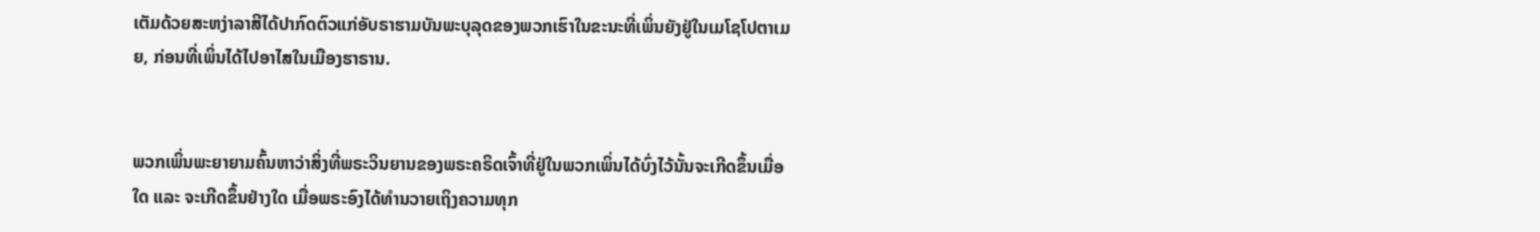ເຕັມດ້ວຍສະຫງ່າລາສີໄດ້ປາກົດຕົວແກ່ອັບຣາຮາມບັນພະບຸລຸດຂອງພວກເຮົາໃນຂະນະທີ່ເພິ່ນຍັງຢູ່ໃນເມໂຊໂປຕາເມຍ, ກ່ອນທີ່ເພິ່ນໄດ້ໄປອາໄສໃນເມືອງຮາຣານ.


ພວກເພິ່ນພະຍາຍາມຄົ້ນຫາວ່າສິ່ງທີ່ພຣະວິນຍານຂອງພຣະຄຣິດເຈົ້າທີ່ຢູ່ໃນພວກເພິ່ນໄດ້ບົ່ງໄວ້ນັ້ນຈະເກີດຂຶ້ນເມື່ອໃດ ແລະ ຈະເກີດຂຶ້ນຢ່າງໃດ ເມື່ອພຣະອົງໄດ້ທຳນວາຍເຖິງຄວາມທຸກ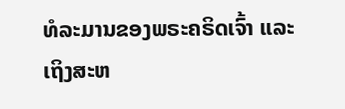ທໍລະມານຂອງພຣະຄຣິດເຈົ້າ ແລະ ເຖິງສະຫ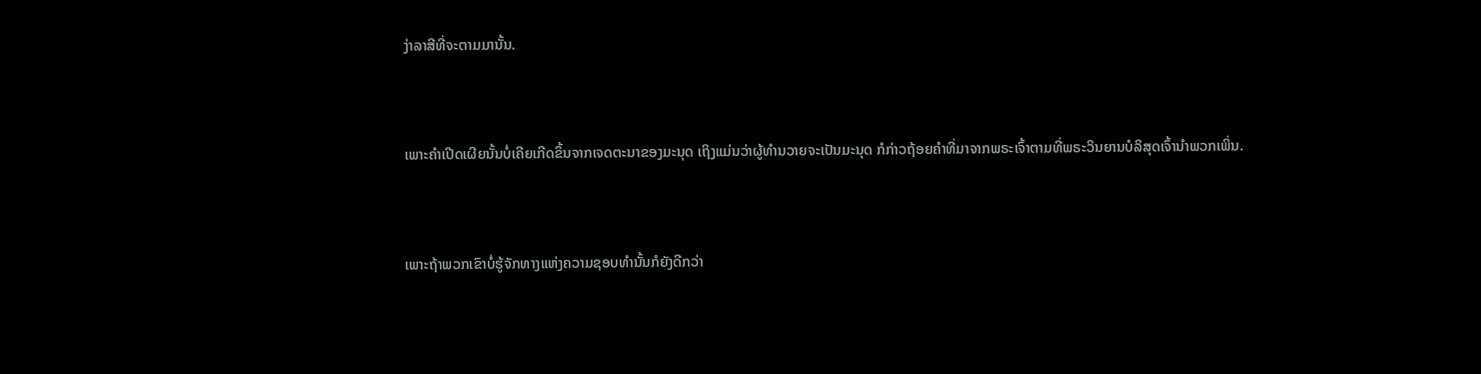ງ່າລາສີທີ່ຈະຕາມມານັ້ນ.


ເພາະຄຳເປີດເຜີຍນັ້ນບໍ່ເຄີຍເກີດຂຶ້ນຈາກເຈດຕະນາຂອງມະນຸດ ເຖິງແມ່ນວ່າຜູ້ທຳນວາຍຈະເປັນມະນຸດ ກໍກ່າວຖ້ອຍຄຳທີ່ມາຈາກພຣະເຈົ້າຕາມທີ່ພຣະວິນຍານບໍລິສຸດເຈົ້ານຳພວກເພິ່ນ.


ເພາະຖ້າພວກເຂົາບໍ່ຮູ້ຈັກທາງແຫ່ງຄວາມຊອບທຳນັ້ນກໍຍັງດີກວ່າ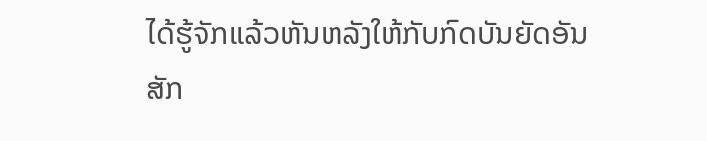ໄດ້ຮູ້ຈັກແລ້ວຫັນຫລັງໃຫ້ກັບກົດບັນຍັດອັນສັກ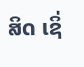ສິດ ເຊິ່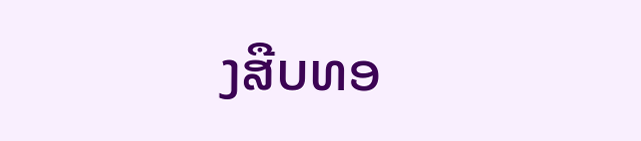ງສືບທອ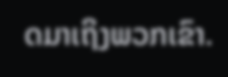ດມາເຖິງພວກເຂົາ.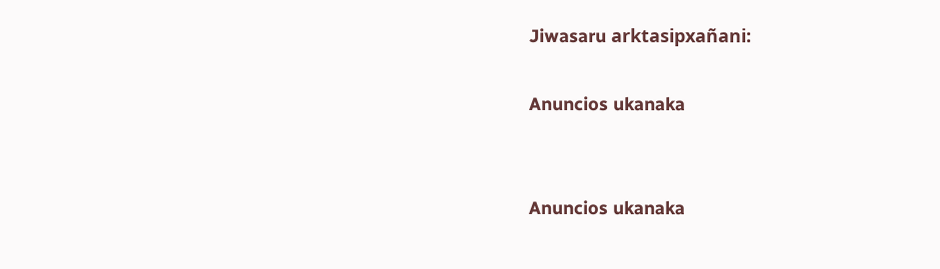Jiwasaru arktasipxañani:

Anuncios ukanaka


Anuncios ukanaka